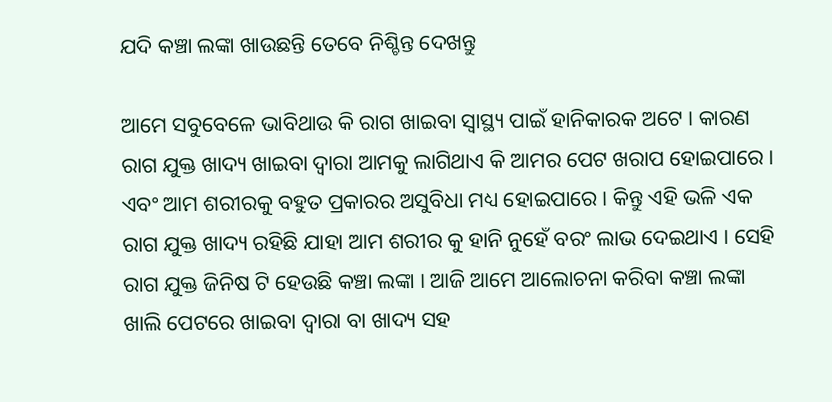ଯଦି କଞ୍ଚା ଲଙ୍କା ଖାଉଛନ୍ତି ତେବେ ନିଶ୍ଚିନ୍ତ ଦେଖନ୍ତୁ

ଆମେ ସବୁବେଳେ ଭାବିଥାଉ କି ରାଗ ଖାଇବା ସ୍ୱାସ୍ଥ୍ୟ ପାଇଁ ହାନିକାରକ ଅଟେ । କାରଣ ରାଗ ଯୁକ୍ତ ଖାଦ୍ୟ ଖାଇବା ଦ୍ଵାରା ଆମକୁ ଲାଗିଥାଏ କି ଆମର ପେଟ ଖରାପ ହୋଇପାରେ । ଏବଂ ଆମ ଶରୀରକୁ ବହୁତ ପ୍ରକାରର ଅସୁବିଧା ମଧ୍ୟ ହୋଇପାରେ । କିନ୍ତୁ ଏହି ଭଳି ଏକ ରାଗ ଯୁକ୍ତ ଖାଦ୍ୟ ରହିଛି ଯାହା ଆମ ଶରୀର କୁ ହାନି ନୁହେଁ ବରଂ ଲାଭ ଦେଇଥାଏ । ସେହି ରାଗ ଯୁକ୍ତ ଜିନିଷ ଟି ହେଉଛି କଞ୍ଚା ଲଙ୍କା । ଆଜି ଆମେ ଆଲୋଚନା କରିବା କଞ୍ଚା ଲଙ୍କା ଖାଲି ପେଟରେ ଖାଇବା ଦ୍ଵାରା ବା ଖାଦ୍ୟ ସହ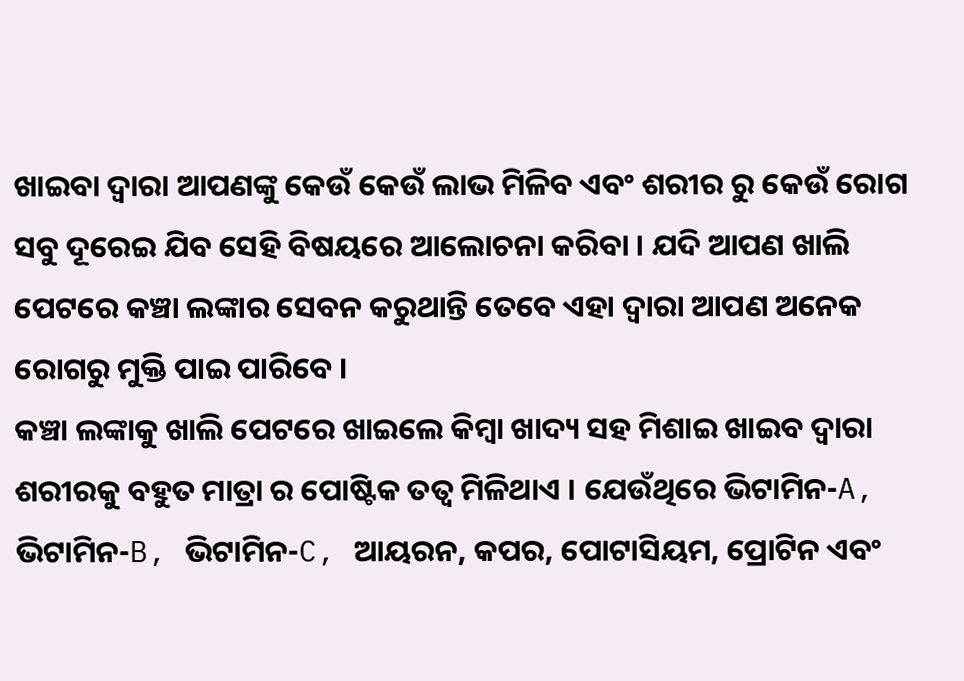ଖାଇବା ଦ୍ଵାରା ଆପଣଙ୍କୁ କେଉଁ କେଉଁ ଲାଭ ମିଳିବ ଏବଂ ଶରୀର ରୁ କେଉଁ ରୋଗ ସବୁ ଦୂରେଇ ଯିବ ସେହି ବିଷୟରେ ଆଲୋଚନା କରିବା । ଯଦି ଆପଣ ଖାଲି ପେଟରେ କଞ୍ଚା ଲଙ୍କାର ସେବନ କରୁଥାନ୍ତି ତେବେ ଏହା ଦ୍ଵାରା ଆପଣ ଅନେକ ରୋଗରୁ ମୁକ୍ତି ପାଇ ପାରିବେ ।
କଞ୍ଚା ଲଙ୍କାକୁ ଖାଲି ପେଟରେ ଖାଇଲେ କିମ୍ବା ଖାଦ୍ୟ ସହ ମିଶାଇ ଖାଇବ ଦ୍ଵାରା ଶରୀରକୁ ବହୁତ ମାତ୍ରା ର ପୋଷ୍ଟିକ ତତ୍ଵ ମିଳିଥାଏ । ଯେଉଁଥିରେ ଭିଟାମିନ-A, ଭିଟାମିନ-B, ଭିଟାମିନ-C, ଆୟରନ, କପର, ପୋଟାସିୟମ, ପ୍ରୋଟିନ ଏବଂ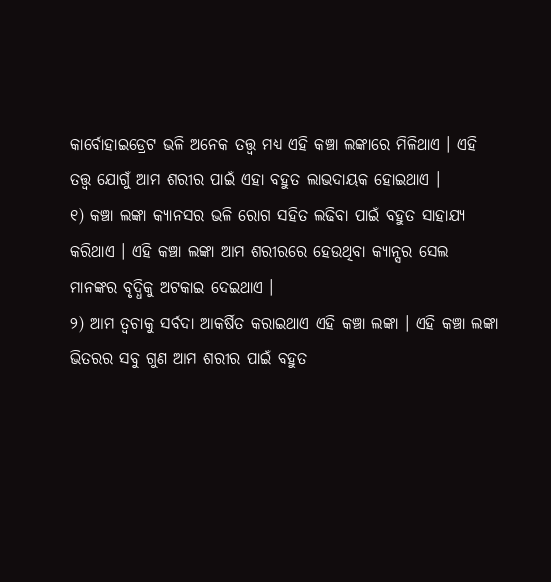କାର୍ବୋହାଇଡ୍ରେଟ ଭଳି ଅନେକ ତତ୍ତ୍ଵ ମଧ୍ୟ ଏହି କଞ୍ଚା ଲଙ୍କାରେ ମିଳିଥାଏ । ଏହି ତତ୍ତ୍ଵ ଯୋଗୁଁ ଆମ ଶରୀର ପାଇଁ ଏହା ବହୁତ ଲାଭଦାୟକ ହୋଇଥାଏ ।
୧) କଞ୍ଚା ଲଙ୍କା କ୍ୟାନସର ଭଳି ରୋଗ ସହିତ ଲଢିବା ପାଇଁ ବହୁତ ସାହାଯ୍ୟ କରିଥାଏ । ଏହି କଞ୍ଚା ଲଙ୍କା ଆମ ଶରୀରରେ ହେଉଥିବା କ୍ୟାନ୍ସର ସେଲ ମାନଙ୍କର ବୃଦ୍ଧିକୁ ଅଟକାଇ ଦେଇଥାଏ ।
୨) ଆମ ତ୍ଵଚାକୁ ସର୍ବଦା ଆକର୍ଷିତ କରାଇଥାଏ ଏହି କଞ୍ଚା ଲଙ୍କା । ଏହି କଞ୍ଚା ଲଙ୍କା ଭିତରର ସବୁ ଗୁଣ ଆମ ଶରୀର ପାଇଁ ବହୁତ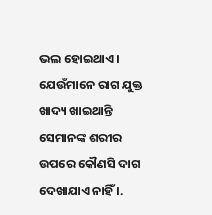ଭଲ ହୋଇଥାଏ । ଯେଉଁମାନେ ରାଗ ଯୁକ୍ତ ଖାଦ୍ୟ ଖାଇଥାନ୍ତି ସେମାନଙ୍କ ଶରୀର ଉପରେ କୌଣସି ଦାଗ ଦେଖାଯାଏ ନାହିଁ ।.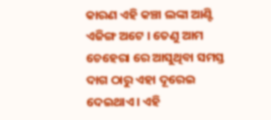କାରଣ ଏହି କଞ୍ଚା ଲଙ୍କା ଆଣ୍ଟି ଏଜିଙ୍ଗ ଅଟେ । ତେଣୁ ଆମ ଚେହେରା ରେ ଆସୁଥିବା ସମସ୍ତ ଦାଗ ଠାରୁ ଏହା ଦୂରେଇ ଦେଇଥାଏ । ଏହି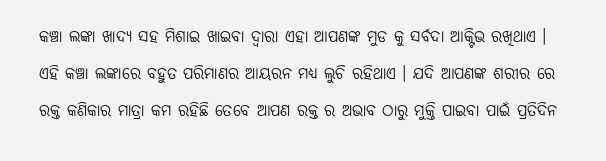କଞ୍ଚା ଲଙ୍କା ଖାଦ୍ୟ ସହ ମିଶାଇ ଖାଇବା ଦ୍ଵାରା ଏହା ଆପଣଙ୍କ ମୁଡ କୁ ସର୍ବଦା ଆକ୍ଟିଭ ରଖିଥାଏ ।
ଏହି କଞ୍ଚା ଲଙ୍କାରେ ବହୁତ ପରିମାଣର ଆୟରନ ମଧ୍ୟ ଲୁଚି ରହିଥାଏ । ଯଦି ଆପଣଙ୍କ ଶରୀର ରେ ରକ୍ତ କଣିକାର ମାତ୍ରା କମ ରହିଛି ତେବେ ଆପଣ ରକ୍ତ ର ଅଭାବ ଠାରୁ ମୁକ୍ତି ପାଇବା ପାଇଁ ପ୍ରତିଦିନ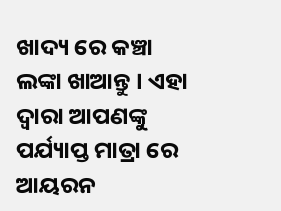ଖାଦ୍ୟ ରେ କଞ୍ଚା ଲଙ୍କା ଖାଆନ୍ତୁ । ଏହା ଦ୍ଵାରା ଆପଣଙ୍କୁ ପର୍ଯ୍ୟାପ୍ତ ମାତ୍ରା ରେ ଆୟରନ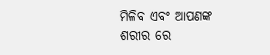ମିଳିବ ଏବଂ ଆପଣଙ୍କ ଶରୀର ରେ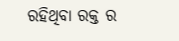ରହିଥିବା ରକ୍ତ ର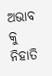ଅଭାବ କୁ ନିହାତି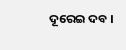ଦୂରେଇ ଦବ ।